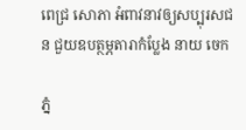ពេជ្រ សោភា អំពាវនាវឲ្យសប្បុរសជន ជួយឧបត្ថម្ភតារាកំប្លែង នាយ ចេក

ភ្នំ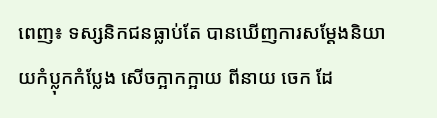ពេញ៖ ទស្សនិកជនធ្លាប់តែ បានឃើញការសម្តែងនិយាយកំប្លុកកំប្លែង សើចក្អាកក្អាយ ពីនាយ ចេក ដែ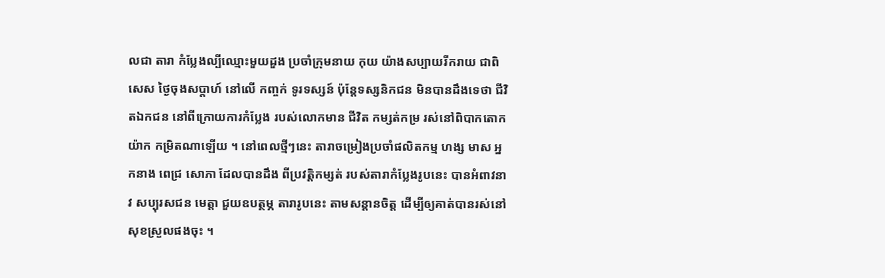លជា តារា កំប្លែងល្បីឈ្មោះមួយដួង ប្រចាំក្រុមនាយ កុយ យ៉ាងសប្បាយរីករាយ ជាពិសេស ថ្ងៃចុងសប្ដាហ៍ នៅលើ កញ្ចក់ ទូរទស្សន៍ ប៉ុន្តែទស្សនិកជន មិនបានដឹងទេថា ជីវិតឯកជន នៅពីក្រោយការកំប្លែង របស់លោកមាន ជីវិត កម្សត់កម្រ រស់នៅពិបាកតោកយ៉ាក កម្រិតណាឡើយ ។ នៅពេលថ្មីៗនេះ តារាចម្រៀងប្រចាំផលិតកម្ម ហង្ស មាស អ្នកនាង ពេជ្រ សោភា ដែលបានដឹង ពីប្រវត្តិកម្សត់ របស់តារាកំប្លែងរូបនេះ បានអំពាវនាវ សប្បុរសជន មេត្តា ជួយឧបត្ថម្ភ តារារូបនេះ តាមសន្ដានចិត្ត ដើម្បីឲ្យគាត់បានរស់នៅសុខស្រួលផងចុះ ។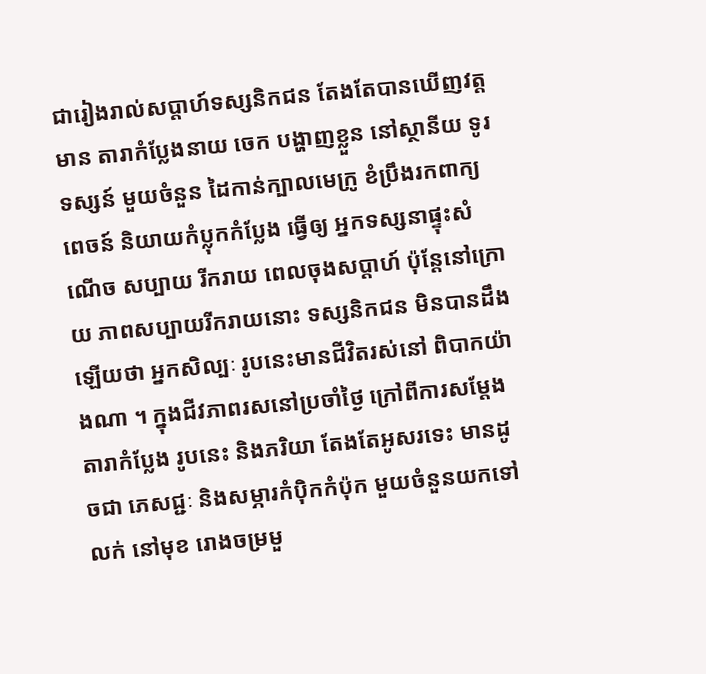ជារៀងរាល់សប្តាហ៍ទស្សនិកជន តែងតែបានឃើញវត្តមាន តារាកំប្លែងនាយ ចេក បង្ហាញខ្លួន នៅស្ថានីយ ទូរទស្សន៍ មួយចំនួន ដៃកាន់ក្បាលមេក្រូ ខំប្រឹងរកពាក្យពេចន៍ និយាយកំប្លុកកំបែ្លង ធ្វើឲ្យ អ្នកទស្សនាផ្ទុះសំណើច សប្បាយ រីករាយ ពេលចុងសប្តាហ៍ ប៉ុន្តែនៅក្រោយ ភាពសប្បាយរីករាយនោះ ទស្សនិកជន មិនបានដឹងឡើយថា អ្នកសិល្បៈ រូបនេះមានជីវិតរស់នៅ ពិបាកយ៉ាងណា ។ ក្នុងជីវភាពរសនៅប្រចាំថ្ងៃ ក្រៅពីការសម្តែង តារាកំប្លែង រូបនេះ និងភរិយា តែងតែអូសរទេះ មានដូចជា ភេសជ្ជៈ និងសម្ភារកំប៉ិកកំប៉ុក មួយចំនួនយកទៅលក់ នៅមុខ រោងចម្រមួ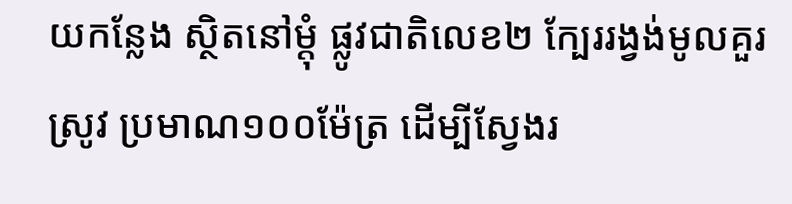យកន្លែង ស្ថិតនៅម្តុំ ផ្លូវជាតិលេខ២ ក្បែររង្វង់មូលគួរស្រូវ ប្រមាណ១០០ម៉ែត្រ ដើម្បីស្វែងរ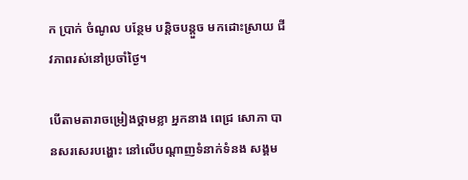ក ប្រាក់ ចំណូល បន្ថែម បន្តិចបន្តួច មកដោះស្រាយ ជីវភាពរស់នៅប្រចាំថ្ងៃ។

បើតាមតារាចម្រៀងថ្គាមខ្លា អ្នកនាង ពេជ្រ សោភា បានសរសេរបង្ហោះ នៅលើបណ្តាញទំនាក់ទំនង សង្គម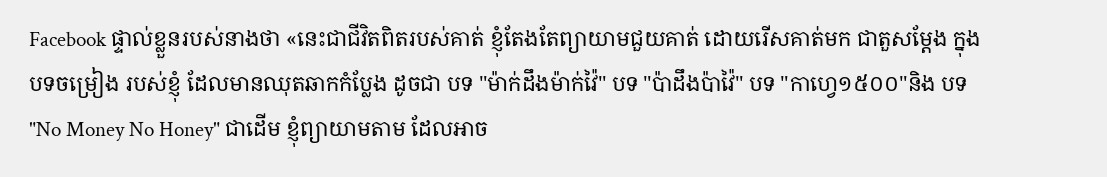Facebook ផ្ទាល់ខ្លួនរបស់នាងថា «នេះជាជីវិតពិតរបស់គាត់ ខ្ញុំតែងតែព្យាយាមជួយគាត់ ដោយរើសគាត់មក ជាតួសម្តែង ក្នុងបទចម្រៀង របស់ខ្ញុំ ដែលមានឈុតឆាកកំប្លែង ដូចជា បទ "ម៉ាក់ដឹងម៉ាក់វ៉ៃ" បទ "ប៉ាដឹងប៉ាវ៉ៃ" បទ "កាហ្វេ១៥០០"និង បទ "No Money No Honey" ជាដើម ខ្ញុំព្យាយាមតាម ដែលអាច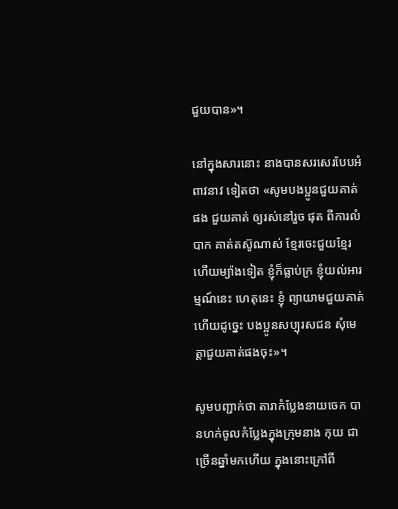ជួយបាន»។

នៅក្នុងសារនោះ នាងបានសរសេរបែបអំពាវនាវ ទៀតថា «សូមបងប្អូនជួយគាត់ផង ជួយគាត់ ឲ្យរស់នៅរួច ផុត ពីការលំបាក គាត់តស៊ូណាស់ ខ្មែរចេះជួយខ្មែរ ហើយម្យ៉ាងទៀត ខ្ញុំក៏ធ្លាប់ក្រ ខ្ញុំយល់អារម្មណ៍នេះ ហេតុនេះ ខ្ញុំ ព្យាយាមជួយគាត់ ហើយដូច្នេះ បងប្អូនសប្បុរសជន សុំមេត្តាជួយគាត់ផងចុះ»។

សូមបញ្ជាក់ថា តារាកំប្លែងនាយចេក បានហក់ចូលកំប្លែងក្នុងក្រុមនាង កុយ ជាច្រើនឆ្នាំមកហើយ ក្នុងនោះក្រៅពី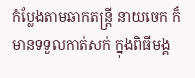កំប្លែងតាមឆាកតន្រ្តី នាយចេក ក៏មានទទួលកាត់សក់ ក្នុងពិធីមង្គ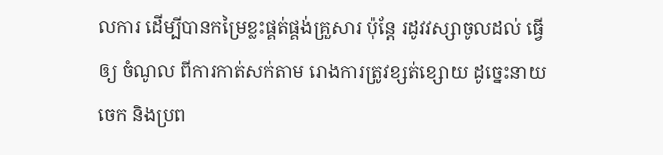លការ ដើម្បីបានកម្រៃខ្លះផ្គត់ផ្គង់គ្រួសារ ប៉ុន្តែ រដូវវស្សាចូលដល់ ធ្វើឲ្យ ចំណូល ពីការកាត់សក់តាម រោងការត្រូវខ្សត់ខ្សោយ ដូច្នេះនាយចេក និងប្រព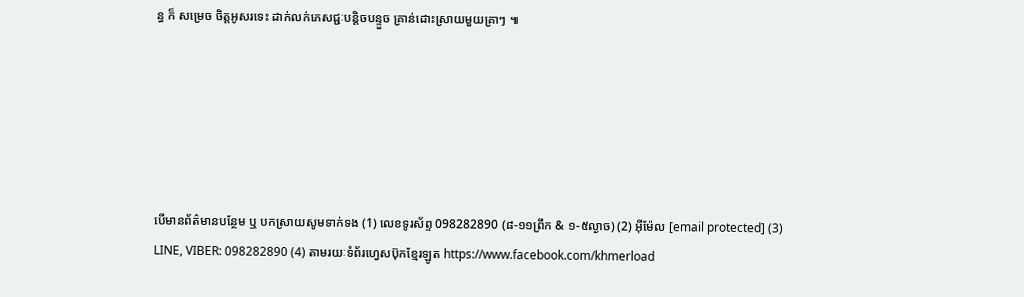ន្ធ ក៏ សម្រេច ចិត្តអូសរទេះ ដាក់លក់ភេសជ្ជៈបន្តិចបន្ទួច គ្រាន់ដោះស្រាយមួយគ្រាៗ ៕






បើមានព័ត៌មានបន្ថែម ឬ បកស្រាយសូមទាក់ទង (1) លេខទូរស័ព្ទ 098282890 (៨-១១ព្រឹក & ១-៥ល្ងាច) (2) អ៊ីម៉ែល [email protected] (3) LINE, VIBER: 098282890 (4) តាមរយៈទំព័រហ្វេសប៊ុកខ្មែរឡូត https://www.facebook.com/khmerload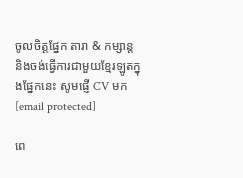ចូលចិត្តផ្នែក តារា & កម្សាន្ដ និងចង់ធ្វើការជាមួយខ្មែរឡូតក្នុងផ្នែកនេះ សូមផ្ញើ CV មក [email protected]

ពេ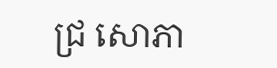ជ្រ សោភា